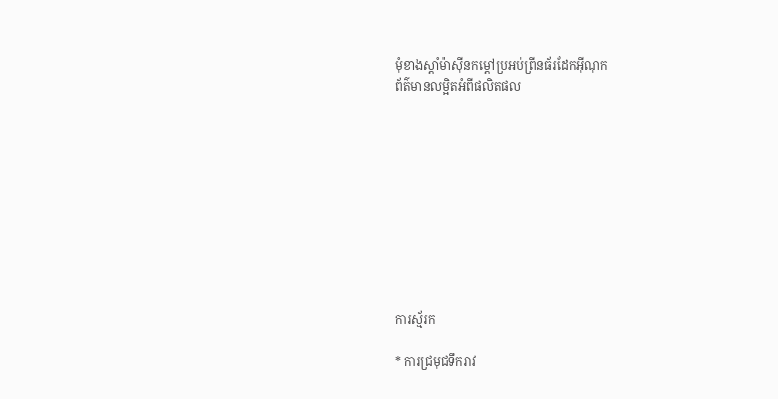មុំខាងស្តាំម៉ាស៊ីនកម្តៅប្រអប់ព្រីនធ័រដែកអ៊ីណុក
ព័ត៌មានលម្អិតអំពីផលិតផល










ការស្ម័រក

* ការជ្រមុជទឹករាវ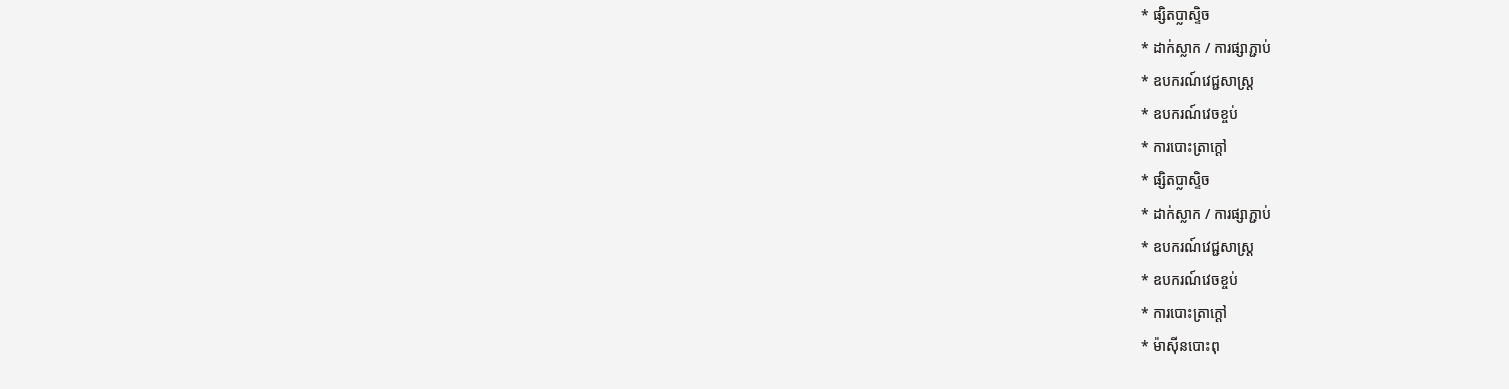* ផ្សិតប្លាស្ទិច
* ដាក់ស្លាក / ការផ្សាភ្ជាប់
* ឧបករណ៍វេជ្ជសាស្ត្រ
* ឧបករណ៍វេចខ្ចប់
* ការបោះត្រាក្តៅ
* ផ្សិតប្លាស្ទិច
* ដាក់ស្លាក / ការផ្សាភ្ជាប់
* ឧបករណ៍វេជ្ជសាស្ត្រ
* ឧបករណ៍វេចខ្ចប់
* ការបោះត្រាក្តៅ
* ម៉ាស៊ីនបោះពុ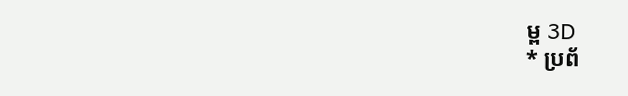ម្ព 3D
* ប្រព័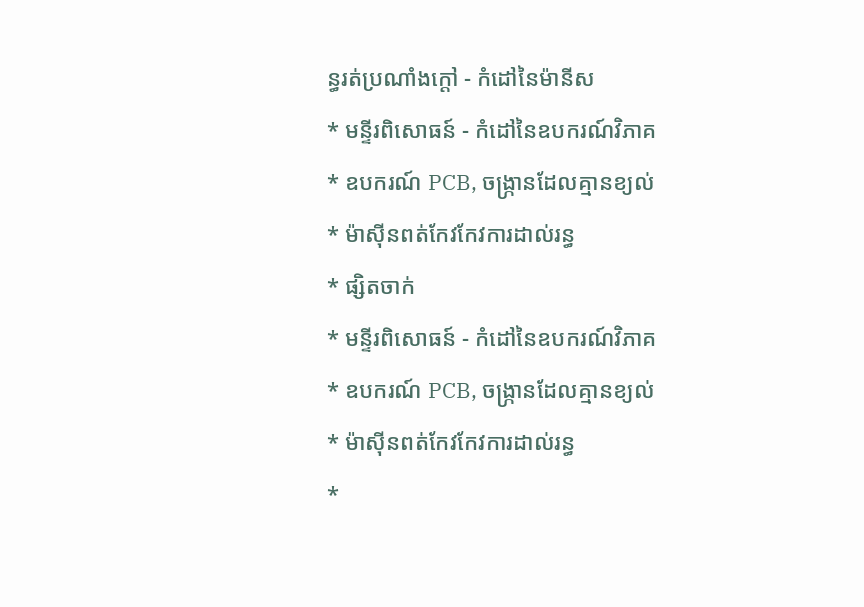ន្ធរត់ប្រណាំងក្តៅ - កំដៅនៃម៉ានីស
* មន្ទីរពិសោធន៍ - កំដៅនៃឧបករណ៍វិភាគ
* ឧបករណ៍ PCB, ចង្រ្កានដែលគ្មានខ្យល់
* ម៉ាស៊ីនពត់កែវកែវការដាល់រន្ធ
* ផ្សិតចាក់
* មន្ទីរពិសោធន៍ - កំដៅនៃឧបករណ៍វិភាគ
* ឧបករណ៍ PCB, ចង្រ្កានដែលគ្មានខ្យល់
* ម៉ាស៊ីនពត់កែវកែវការដាល់រន្ធ
*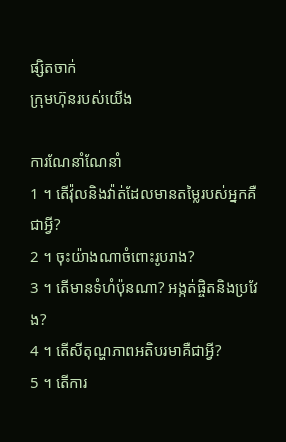ផ្សិតចាក់
ក្រុមហ៊ុនរបស់យើង

ការណែនាំណែនាំ
1 ។ តើវ៉ុលនិងវ៉ាត់ដែលមានតម្លៃរបស់អ្នកគឺជាអ្វី?
2 ។ ចុះយ៉ាងណាចំពោះរូបរាង?
3 ។ តើមានទំហំប៉ុនណា? អង្កត់ផ្ចិតនិងប្រវែង?
4 ។ តើសីតុណ្ហភាពអតិបរមាគឺជាអ្វី?
5 ។ តើការ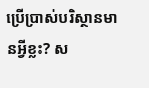ប្រើប្រាស់បរិស្ថានមានអ្វីខ្លះ? ស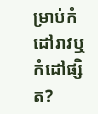ម្រាប់កំដៅរាវឬកំដៅផ្សិត?